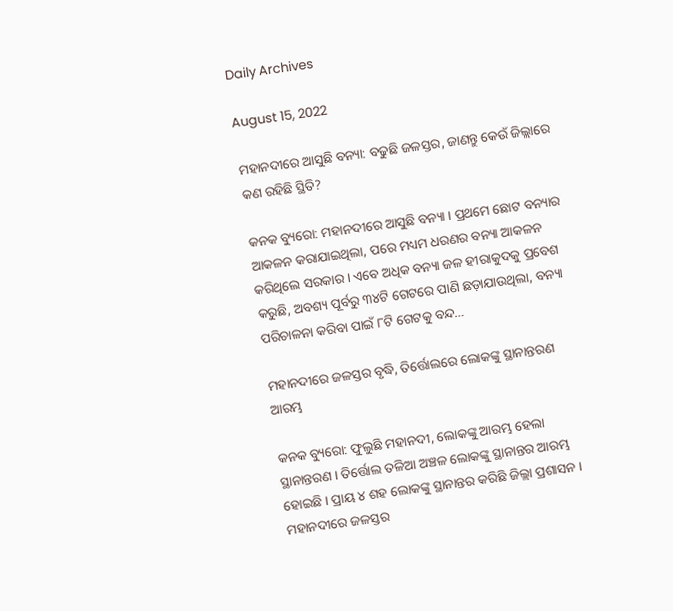Daily Archives

August 15, 2022

ମହାନଦୀରେ ଆସୁଛି ବନ୍ୟା: ବଢୁଛି ଜଳସ୍ତର, ଜାଣନ୍ତୁ କେଉଁ ଜିଲ୍ଲାରେ କଣ ରହିଛି ସ୍ଥିତି?

କନକ ବ୍ୟୁରୋ: ମହାନଦୀରେ ଆସୁଛି ବନ୍ୟା । ପ୍ରଥମେ ଛୋଟ ବନ୍ୟାର ଆକଳନ କରାଯାଇଥିଲା, ପରେ ମଧ୍ୟମ ଧରଣର ବନ୍ୟା ଆକଳନ କରିଥିଲେ ସରକାର । ଏବେ ଅଧିକ ବନ୍ୟା ଜଳ ହୀରାକୁଦକୁ ପ୍ରବେଶ କରୁଛି, ଅବଶ୍ୟ ପୂର୍ବରୁ ୩୪ଟି ଗେଟରେ ପାଣି ଛଡ଼ାଯାଉଥିଲା, ବନ୍ୟା ପରିଚାଳନା କରିବା ପାଇଁ ୮ଟି ଗେଟକୁ ବନ୍ଦ…

ମହାନଦୀରେ ଜଳସ୍ତର ବୃଦ୍ଧି, ତିର୍ତ୍ତୋଲରେ ଲୋକଙ୍କୁ ସ୍ଥାନାନ୍ତରଣ ଆରମ୍ଭ

କନକ ବ୍ୟୁରୋ: ଫୁଲୁଛି ମହାନଦୀ, ଲୋକଙ୍କୁ ଆରମ୍ଭ ହେଲା ସ୍ଥାନାନ୍ତରଣ । ତିର୍ତ୍ତୋଲ ତଳିଆ ଅଞ୍ଚଳ ଲୋକଙ୍କୁ ସ୍ଥାନାନ୍ତର ଆରମ୍ଭ ହୋଇଛି । ପ୍ରାୟ ୪ ଶହ ଲୋକଙ୍କୁ ସ୍ଥାନାନ୍ତର କରିଛି ଜିଲ୍ଲା ପ୍ରଶାସନ । ମହାନଦୀରେ ଜଳସ୍ତର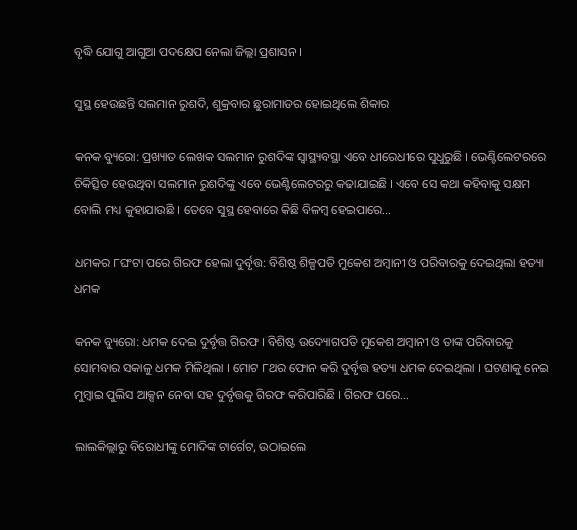ବୃଦ୍ଧି ଯୋଗୁ ଆଗୁଆ ପଦକ୍ଷେପ ନେଲା ଜିଲ୍ଲା ପ୍ରଶାସନ ।

ସୁସ୍ଥ ହେଉଛନ୍ତି ସଲମାନ ରୁଶଦି, ଶୁକ୍ରବାର ଛୁରାମାଡର ହୋଇଥିଲେ ଶିକାର

କନକ ବ୍ୟୁରୋ: ପ୍ରଖ୍ୟାତ ଲେଖକ ସଲମାନ ରୁଶଦିଙ୍କ ସ୍ୱାସ୍ଥ୍ୟବସ୍ଥା ଏବେ ଧୀରେଧୀରେ ସୁଧୁରୁଛି । ଭେଣ୍ଟିଲେଟରରେ ଚିକିତ୍ସିତ ହେଉଥିବା ସଲମାନ ରୁଶଦିଙ୍କୁ ଏବେ ଭେଣ୍ଟିଲେଟରରୁ କଢାଯାଇଛି । ଏବେ ସେ କଥା କହିବାକୁ ସକ୍ଷମ ବୋଲି ମଧ୍ୟ କୁହାଯାଉଛି । ତେବେ ସୁସ୍ଥ ହେବାରେ କିଛି ବିଳମ୍ବ ହେଇପାରେ…

ଧମକର ୮ଘଂଟା ପରେ ଗିରଫ ହେଲା ଦୁର୍ବୃତ୍ତ: ବିଶିଷ୍ଠ ଶିଳ୍ପପତି ମୁକେଶ ଅମ୍ବାନୀ ଓ ପରିବାରକୁ ଦେଇଥିଲା ହତ୍ୟା ଧମକ

କନକ ବ୍ୟୁରୋ: ଧମକ ଦେଇ ଦୁର୍ବୃତ୍ତ ଗିରଫ । ବିଶିଷ୍ଟ ଉଦ୍ୟୋଗପତି ମୁକେଶ ଅମ୍ବାନୀ ଓ ତାଙ୍କ ପରିବାରକୁ ସୋମବାର ସକାଳୁ ଧମକ ମିଳିଥିଲା । ମୋଟ ୮ଥର ଫୋନ କରି ଦୁର୍ବୃତ୍ତ ହତ୍ୟା ଧମକ ଦେଇଥିଲା । ଘଟଣାକୁ ନେଇ ମୁମ୍ବାଇ ପୁଲିସ ଆକ୍ସନ ନେବା ସହ ଦୁର୍ବୃତ୍ତକୁ ଗିରଫ କରିପାରିଛି । ଗିରଫ ପରେ…

ଲାଲକିଲ୍ଲାରୁ ବିରୋଧୀଙ୍କୁ ମୋଦିଙ୍କ ଟାର୍ଗେଟ, ଉଠାଇଲେ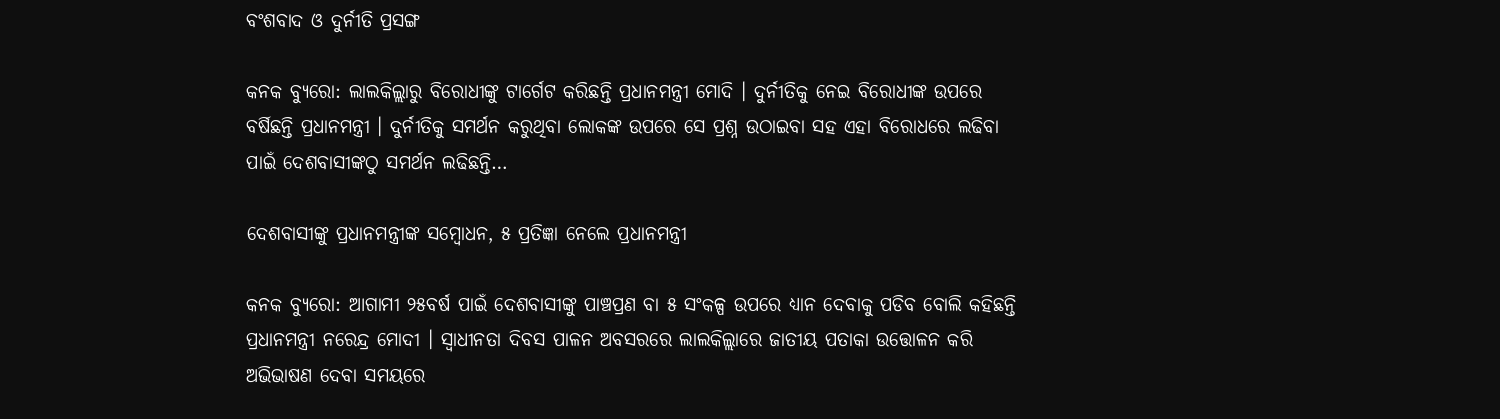ବଂଶବାଦ ଓ ଦୁର୍ନୀତି ପ୍ରସଙ୍ଗ

କନକ ବ୍ୟୁରୋ: ଲାଲକିଲ୍ଲାରୁ ବିରୋଧୀଙ୍କୁ ଟାର୍ଗେଟ କରିଛନ୍ତି ପ୍ରଧାନମନ୍ତ୍ରୀ ମୋଦି । ଦୁର୍ନୀତିକୁ ନେଇ ବିରୋଧୀଙ୍କ ଉପରେ ବର୍ଷିଛନ୍ତି ପ୍ରଧାନମନ୍ତ୍ରୀ । ଦୁର୍ନୀତିକୁ ସମର୍ଥନ କରୁଥିବା ଲୋକଙ୍କ ଉପରେ ସେ ପ୍ରଶ୍ନ ଉଠାଇବା ସହ ଏହା ବିରୋଧରେ ଲଢିବା ପାଇଁ ଦେଶବାସୀଙ୍କଠୁ ସମର୍ଥନ ଲଢିଛନ୍ତି…

ଦେଶବାସୀଙ୍କୁ ପ୍ରଧାନମନ୍ତ୍ରୀଙ୍କ ସମ୍ବୋଧନ, ୫ ପ୍ରତିଜ୍ଞା ନେଲେ ପ୍ରଧାନମନ୍ତ୍ରୀ

କନକ ବ୍ୟୁରୋ: ଆଗାମୀ ୨୫ବର୍ଷ ପାଇଁ ଦେଶବାସୀଙ୍କୁ ପାଞ୍ଚପ୍ରଣ ବା ୫ ସଂକଳ୍ପ ଉପରେ ଧ୍ୟାନ ଦେବାକୁ ପଡିବ ବୋଲି କହିଛନ୍ତି ପ୍ରଧାନମନ୍ତ୍ରୀ ନରେନ୍ଦ୍ର ମୋଦୀ । ସ୍ୱାଧୀନତା ଦିବସ ପାଳନ ଅବସରରେ ଲାଲକିଲ୍ଲାରେ ଜାତୀୟ ପତାକା ଉତ୍ତୋଳନ କରି ଅଭିଭାଷଣ ଦେବା ସମୟରେ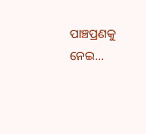ପାଞ୍ଚପ୍ରଣକୁ ନେଇ…